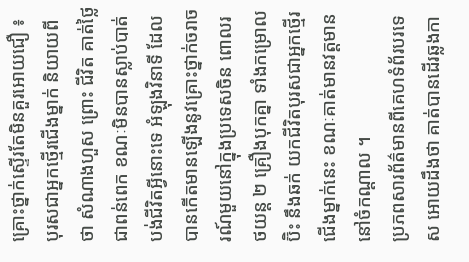គ្រោះថ្នាក់ស្ទើរតែមិនគួរអោយជឿ ៖ បុរសជាអ្នកថ្មើរជើងម្នាក់ និយាយពីថា សំណាងហួស ព្រោះ ជីវិត គាត់ថ្លៃជាពន់ពេក ខណៈមិនបានស្លាប់បាត់បង់ជីវិតអ្វីនោះទេ អំឡុងវិនាទី ដែលបានកើតមានឡើងនូវគ្រោះថ្នាក់ចរាចរណ៍មួយនៅក្នុងប្រទេសចិន ពោលរថយន្ត ២ គ្រឿងបុកគ្នា ទាំងកម្រោល ប៊ិះ នឹងឆក់ យកជីវិតបុរសជាអ្នកថ្មើរជើងម្នាក់នេះ ខណៈគាត់មានវត្តមាននៅចំកណ្តាល ។
ប្រភពសារព័ត៌មានពីគេហទំព័របរទេស អោយដឹងថា គាត់បានដើរឆ្លងកា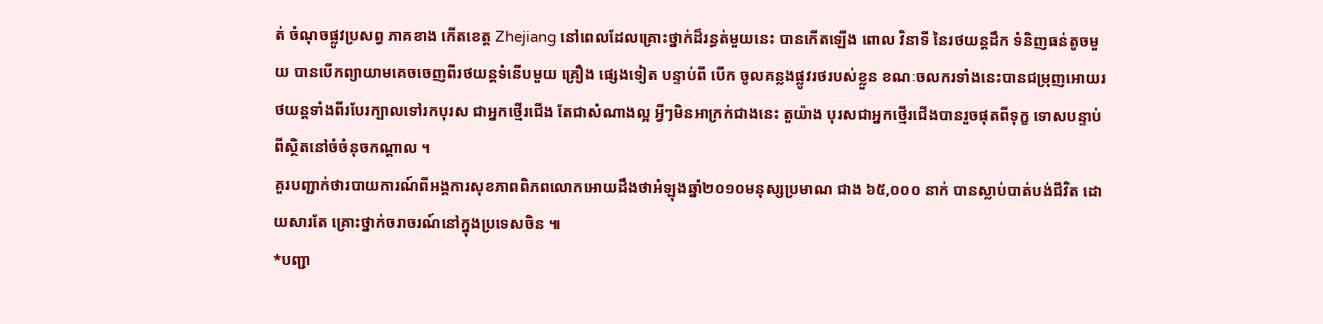ត់ ចំណុចផ្លូវប្រសព្វ ភាគខាង កើតខេត្ត Zhejiang នៅពេលដែលគ្រោះថ្នាក់ដ៏រន្ធត់មួយនេះ បានកើតឡើង ពោល វិនាទី នៃរថយន្តដឹក ទំនិញធន់តូចមួយ បានបើកព្យាយាមគេចចេញពីរថយន្តទំនើបមួយ គ្រឿង ផ្សេងទៀត បន្ទាប់ពី បើក ចូលគន្លងផ្លូវរថរបស់ខ្លួន ខណៈចលករទាំងនេះបានជម្រុញអោយរថយន្តទាំងពីរបែរក្បាលទៅរកបុរស ជាអ្នកថ្មើរជើង តែជាសំណាងល្អ អ្វីៗមិនអាក្រក់ជាងនេះ តួយ៉ាង បុរសជាអ្នកថ្មើរជើងបានរួចផុតពីទុក្ខ ទោសបន្ទាប់ពីស្ថិតនៅចំចំនុចកណ្តាល ។
គួរបញ្ជាក់ថារបាយការណ៍ពីអង្គការសុខភាពពិភពលោកអោយដឹងថាអំឡុងឆ្នាំ២០១០មនុស្សប្រមាណ ជាង ៦៥,០០០ នាក់ បានស្លាប់បាត់បង់ជីវិត ដោយសារតែ គ្រោះថ្នាក់ចរាចរណ៍នៅក្នុងប្រទេសចិន ៕
*បញ្ជា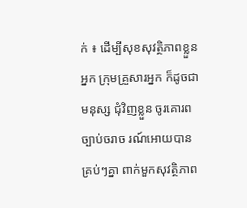ក់ ៖ ដើម្បីសុខសុវត្ថិភាពខ្លួនអ្នក ក្រុមគ្រួសារអ្នក ក៏ដូចជា មនុស្ស ជុំវិញខ្លួន ចូរគោរពច្បាប់ចរាច រណ៍អោយបានគ្រប់ៗគ្នា ពាក់មួកសុវត្ថិភាព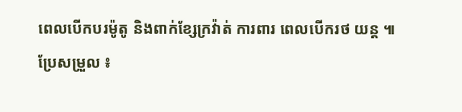ពេលបើកបរម៉ូតូ និងពាក់ខ្សែក្រវ៉ាត់ ការពារ ពេលបើករថ យន្ត ៕
ប្រែសម្រួល ៖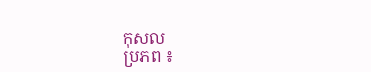កុសល
ប្រភព ៖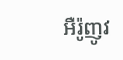អឺរ៉ូញូវ